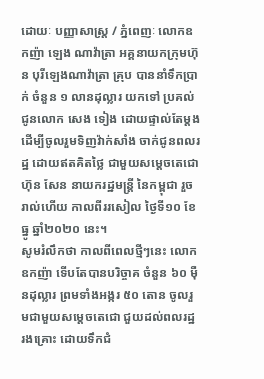ដោយៈ បញ្ញាសាស្ត្រ / ភ្នំពេញៈ លោកឧកញ៉ា ឡេង ណាវ៉ាត្រា អគ្គនាយកក្រុមហ៊ុន បុរីឡេងណាវ៉ាត្រា គ្រុប បាននាំទឹកប្រាក់ ចំនួន ១ លានដុល្លារ យកទៅ ប្រគល់ជូនលោក សេង ទៀង ដោយផ្ទាល់តែម្ដង ដើម្បីចូលរួមទិញវ៉ាក់សាំង ចាក់ជូនពលរដ្ឋ ដោយឥតគិតថ្លៃ ជាមួយសម្តេចតេជោ ហ៊ុន សែន នាយករដ្ឋមន្ត្រី នៃកម្ពុជា រួចរាល់ហើយ កាលពីររសៀល ថ្ងៃទី១០ ខែធ្នូ ឆ្នាំ២០២០ នេះ។
សូមរំលឹកថា កាលពីពេលថ្មីៗនេះ លោក ឧកញ៉ា ទើបតែបានបរិច្ចាគ ចំនួន ៦០ ម៉ឺនដុល្លារ ព្រមទាំងអង្ករ ៥០ តោន ចូលរួមជាមួយសម្ដេចតេជោ ជួយដល់ពលរដ្ឋ រងគ្រោះ ដោយទឹកជំ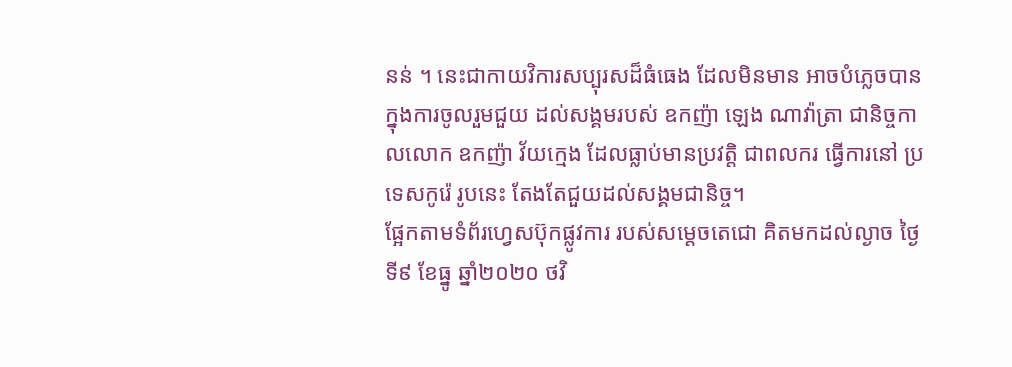នន់ ។ នេះជាកាយវិការសប្បុរសដ៏ធំធេង ដែលមិនមាន អាចបំភ្លេចបាន ក្នុងការចូលរួមជួយ ដល់សង្គមរបស់ ឧកញ៉ា ឡេង ណាវ៉ាត្រា ជានិច្ចកាលលោក ឧកញ៉ា វ័យក្មេង ដែលធ្លាប់មានប្រវត្តិ ជាពលករ ធ្វើការនៅ ប្រទេសកូរ៉េ រូបនេះ តែងតែជួយដល់សង្គមជានិច្ច។
ផ្អែកតាមទំព័រហ្វេសប៊ុកផ្លូវការ របស់សម្ដេចតេជោ គិតមកដល់ល្ងាច ថ្ងៃទី៩ ខែធ្នូ ឆ្នាំ២០២០ ថវិ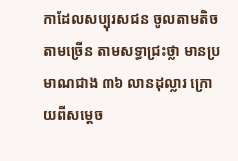កាដែលសប្បុរសជន ចូលតាមតិច តាមច្រើន តាមសទ្ធាជ្រះថ្លា មានប្រមាណជាង ៣៦ លានដុល្លារ ក្រោយពីសម្តេច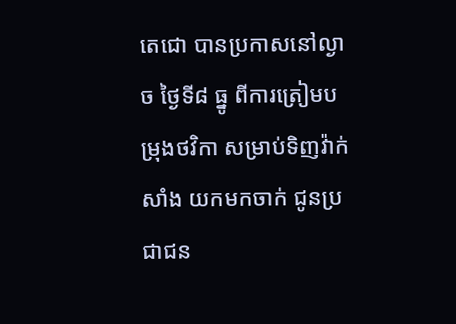តេជោ បានប្រកាសនៅល្ងាច ថ្ងៃទី៨ ធ្នូ ពីការត្រៀមបម្រុងថវិកា សម្រាប់ទិញវ៉ាក់សាំង យកមកចាក់ ជូនប្រជាជន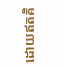ដោយឥតគិ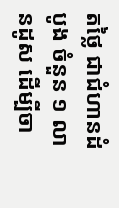តថ្លៃ ជាជំហានដំបូង ចំនួន ១ លានដូស ដើម្បីចា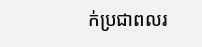ក់ប្រជាពលរ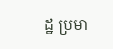ដ្ឋ ប្រមា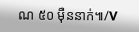ណ ៥០ ម៉ឺននាក់៕/V